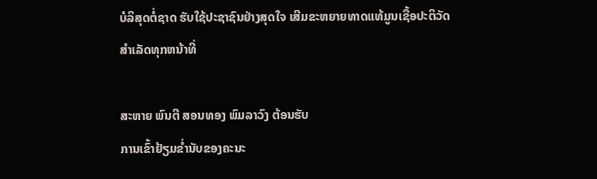ບໍລິສຸດຕໍ່ຊາດ ຮັບໃຊ້ປະຊາຊົນຢ່າງສຸດໃຈ ເສີມຂະຫຍາຍທາດແທ້ມູນເຊື້ອປະຕິວັດ ສໍາເລັດທຸກຫນ້າທີ່

ສະຫາຍ ພົນຕີ ສອນທອງ ພົມລາວົງ ຕ້ອນຮັບ
ການເຂົ້າຢ້ຽມຂ່ຳນັບຂອງຄະນະ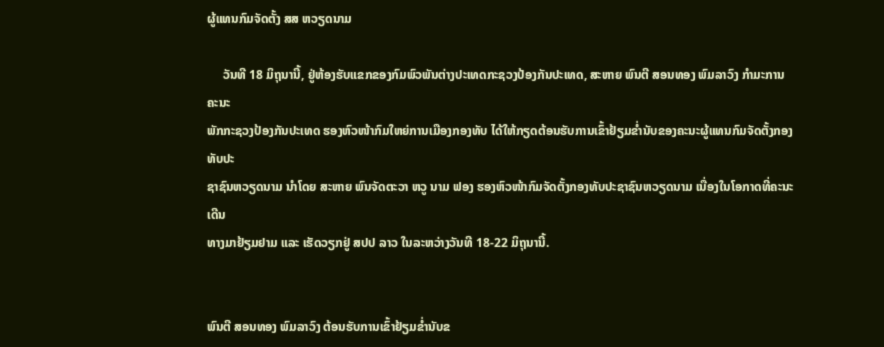ຜູ້ແທນກົມຈັດຕັ້ງ ສສ ຫວຽດນາມ

     ວັນທີ 18 ມິຖຸນານີ້, ຢູ່ຫ້ອງຮັບແຂກຂອງກົມພົວພັນຕ່າງປະເທດກະຊວງປ້ອງກັນປະເທດ, ສະຫາຍ ພົນຕີ ສອນທອງ ພົມລາວົງ ກຳມະການຄະນະ
ພັກກະຊວງປ້ອງກັນປະເທດ ຮອງຫົວໜ້າກົມໃຫຍ່ການເມືອງກອງທັບ ໄດ້ໃຫ້ກຽດຕ້ອນຮັບການເຂົ້າຢ້ຽມຂໍ່ານັບຂອງຄະນະຜູ້ແທນກົມຈັດຕັ້ງກອງທັບປະ
ຊາຊົນຫວຽດນາມ ນຳໂດຍ ສະຫາຍ ພົນຈັດຕະວາ ຫວູ ນາມ ຟອງ ຮອງຫົວໜ້າກົມຈັດຕັ້ງກອງທັບປະຊາຊົນຫວຽດນາມ ເນື່ອງໃນໂອກາດທີ່ຄະນະເດີນ
ທາງມາຢ້ຽມຢາມ ແລະ ເຮັດວຽກຢູ່ ສປປ ລາວ ໃນລະຫວ່າງວັນທີ 18-22 ມິຖຸນານີ້.


ພົນຕີ ສອນທອງ ພົມລາວົງ ຕ້ອນຮັບການເຂົ້າຢ້ຽມຂໍ່ານັບຂ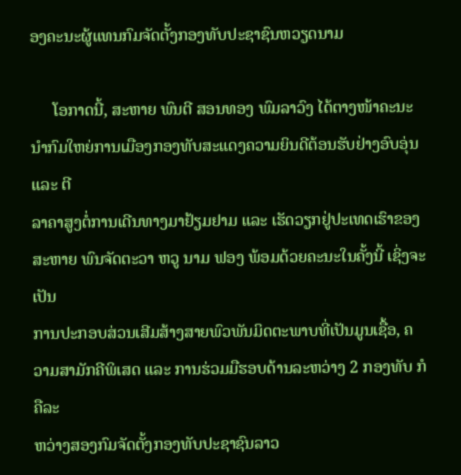ອງຄະນະຜູ້ແທນກົມຈັດຕັ້ງກອງທັບປະຊາຊົນຫວຽດນາມ

     ໂອກາດນີ້, ສະຫາຍ ພົນຕີ ສອນທອງ ພົມລາວົງ ໄດ້ຕາງໜ້າຄະນະນຳກົມໃຫຍ່ການເມືອງກອງທັບສະແດງຄວາມຍິນດີຕ້ອນຮັບຢ່າງອົບອຸ່ນ ແລະ ຕີ
ລາຄາສູງຕໍ່ການເດີນທາງມາຢ້ຽມຢາມ ແລະ ເຮັດວຽກຢູ່ປະເທດເຮົາຂອງ ສະຫາຍ ພົນຈັດຕະວາ ຫວູ ນາມ ຟອງ ພ້ອມດ້ວຍຄະນະໃນຄັ້ງນີ້ ເຊິ່ງຈະເປັນ
ການປະກອບສ່ວນເສີມສ້າງສາຍພົວພັນມິດຕະພາບທີ່ເປັນມູນເຊື້ອ, ຄວາມສາມັກຄີພິເສດ ແລະ ການຮ່ວມມືຮອບດ້ານລະຫວ່າງ 2 ກອງທັບ ກໍຄືລະ
ຫວ່າງສອງກົມຈັດຕັ້ງກອງທັບປະຊາຊົນລາວ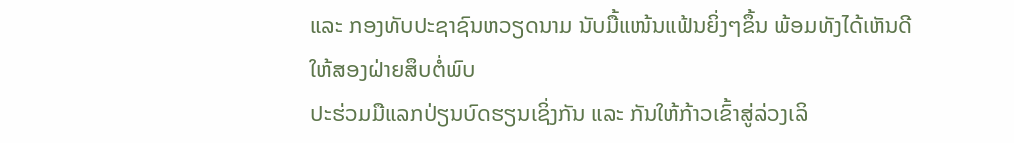ແລະ ກອງທັບປະຊາຊົນຫວຽດນາມ ນັບມື້ແໜ້ນແຟ້ນຍິ່ງໆຂຶ້ນ ພ້ອມທັງໄດ້ເຫັນດີໃຫ້ສອງຝ່າຍສຶບຕໍ່ພົບ
ປະຮ່ວມມືແລກປ່ຽນບົດຮຽນເຊິ່ງກັນ ແລະ ກັນໃຫ້ກ້າວເຂົ້າສູ່ລ່ວງເລິ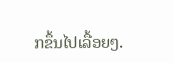ກຂຶ້ນໄປເລື້ອຍໆ.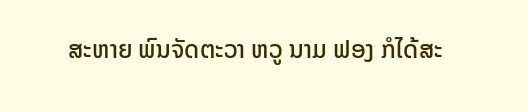ສະຫາຍ ພົນຈັດຕະວາ ຫວູ ນາມ ຟອງ ກໍໄດ້ສະ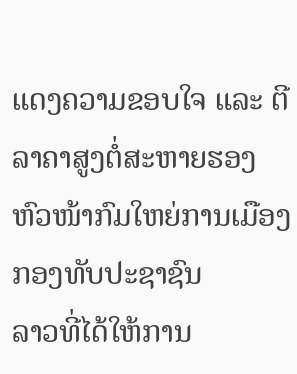ແດງຄວາມຂອບໃຈ ແລະ ຕີລາຄາສູງຕໍ່ສະຫາຍຮອງຫົວໜ້າກົມໃຫຍ່ການເມືອງກອງທັບປະຊາຊົນ
ລາວທີ່ໄດ້ໃຫ້ການ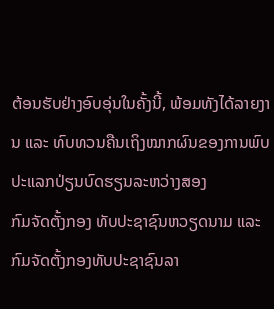ຕ້ອນຮັບຢ່າງອົບອຸ່ນໃນຄັ້ງນີ້, ພ້ອມທັງໄດ້ລາຍງານ ແລະ ທົບທວນຄືນເຖິງໝາກຜົນຂອງການພົບປະແລກປ່ຽນບົດຮຽນລະຫວ່າງສອງ
ກົມຈັດຕັ້ງກອງ ທັບປະຊາຊົນຫວຽດນາມ ແລະ ກົມຈັດຕັ້ງກອງທັບປະຊາຊົນລາ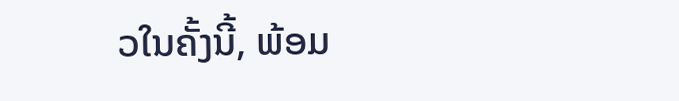ວໃນຄັ້ງນີ້, ພ້ອມ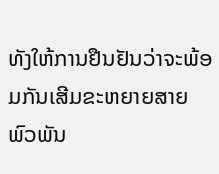ທັງໃຫ້ການຢືນຢັນວ່າຈະພ້ອມກັນເສີມຂະຫຍາຍສາຍ
ພົວພັນ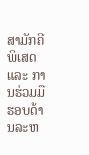ສາມັກຄີພິເສດ ແລະ ການຮ່ວມມືຮອບດ້ານລະຫ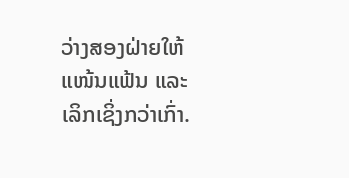ວ່າງສອງຝ່າຍໃຫ້ແໜ້ນແຟ້ນ ແລະ ເລິກເຊິ່ງກວ່າເກົ່າ.